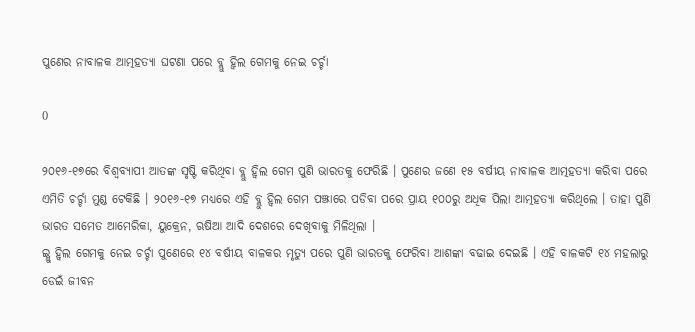ପୁଣେର ନାବାଳକ ଆତ୍ମହତ୍ୟା ଘଟଣା ପରେ ବ୍ଲୁ ହ୍ୱିଲ ଗେମକୁ ନେଇ ଚର୍ଚ୍ଚା

0

୨୦୧୬-୧୭ରେ ବିଶ୍ୱବ୍ୟାପୀ ଆତଙ୍କ ସୃଷ୍ଟି କରିଥିବା ବ୍ଲୁ ହ୍ୱିଲ ଗେମ ପୁଣି ଭାରତକୁ ଫେରିଛି । ପୁଣେର ଜଣେ ୧୫ ବର୍ଷୀୟ ନାବାଳକ ଆତ୍ମହତ୍ୟା କରିବା ପରେ ଏମିତି ଚର୍ଚ୍ଚା ମୁଣ୍ଡ ଟେକିଛି । ୨୦୧୬-୧୭ ମଧ୍ୟରେ ଏହି ବ୍ଲୁ ହ୍ୱିଲ ଗେମ ପଞ୍ଝାରେ ପଡିବା ପରେ ପ୍ରାୟ ୧୦୦ରୁ ଅଧିକ ପିଲା ଆତ୍ମହତ୍ୟା କରିଥିଲେ । ତାହା ପୁଣି ଭାରତ ସମେତ ଆମେରିକା, ୟୁକ୍ରେନ, ଋଷିଆ ଆଦି ଦେଶରେ ଦେଖିବାକୁ ମିଳିଥିଲା ।
ଇ୍ଲୁ ହ୍ୱିଲ ଗେମକୁ ନେଇ ଚର୍ଚ୍ଚା ପୁଣେରେ ୧୪ ବର୍ଷୀୟ ବାଳକର ମୃତ୍ୟୁ ପରେ ପୁଣି ଭାରତକୁ ଫେରିବା ଆଶଙ୍କା ବଢାଇ ଦେଇଛି । ଏହି ବାଳକଟି ୧୪ ମହଲାରୁ ଡେଇଁ ଜୀବନ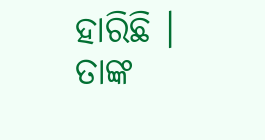ହାରିଛି । ତାଙ୍କ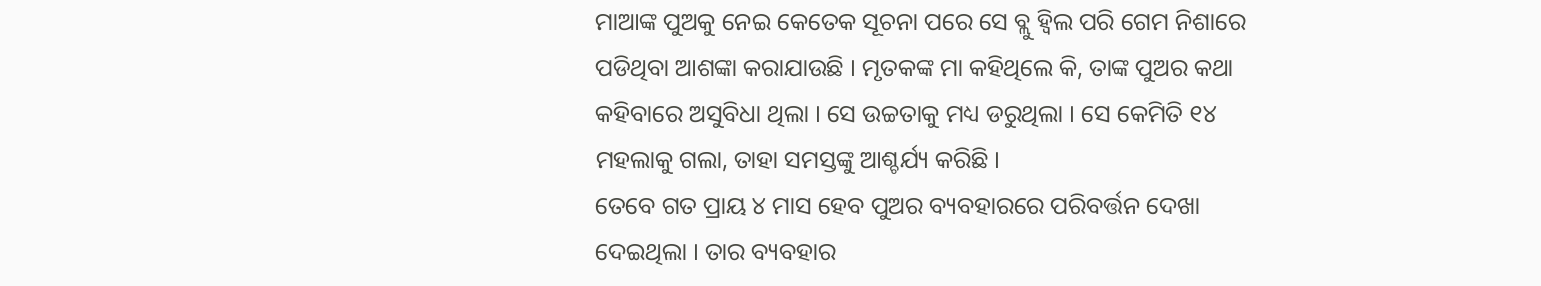ମାଆଙ୍କ ପୁଅକୁ ନେଇ କେତେକ ସୂଚନା ପରେ ସେ ବ୍ଲୁ ହ୍ୱିଲ ପରି ଗେମ ନିଶାରେ ପଡିଥିବା ଆଶଙ୍କା କରାଯାଉଛି । ମୃତକଙ୍କ ମା କହିଥିଲେ କି, ତାଙ୍କ ପୁଅର କଥା କହିବାରେ ଅସୁବିଧା ଥିଲା । ସେ ଉଚ୍ଚତାକୁ ମଧ୍ୟ ଡରୁଥିଲା । ସେ କେମିତି ୧୪ ମହଲାକୁ ଗଲା, ତାହା ସମସ୍ତଙ୍କୁ ଆଶ୍ଚର୍ଯ୍ୟ କରିଛି ।
ତେବେ ଗତ ପ୍ରାୟ ୪ ମାସ ହେବ ପୁଅର ବ୍ୟବହାରରେ ପରିବର୍ତ୍ତନ ଦେଖା ଦେଇଥିଲା । ତାର ବ୍ୟବହାର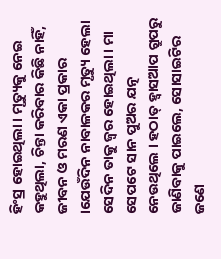ହିଂସ୍ର ହୋଇଥିଲା । ମୃତ୍ୟୁକୁ ନେଇ କହୁଥିଲା, ଚିନ୍ତା କରିବାର କିଛି ନାହିଁ, ଜୀବନ ଓ ମରଣ ଏକା ପ୍ରକାର ।ଯେଉଁଦିନ ନାବାଳକର ମୃତ୍ୟୁ ହେଲା ସେଦିନ ତାକୁ ଜ୍ୱର ହୋଇଥିଲା । ମା ସେପଟେ ସାନ ପୁଅର ଯତ୍ନ ନେଉଥିଲେ । ହଠାତ୍ ହ୍ୱାସଆପ ଗ୍ରୁପରୁ ଜାଣିବାକୁ ପାଇଲେ, ସୋସାଇଟିର ଜଣେ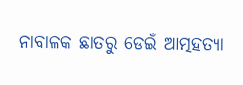ନାବାଳକ ଛାତରୁ ଡେଇଁ ଆତ୍ମହତ୍ୟା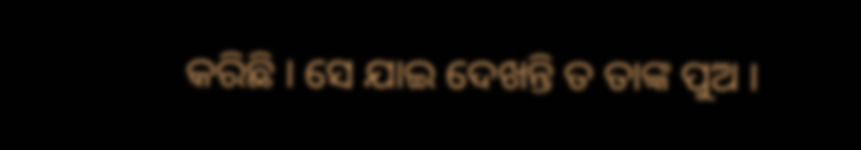କରିଛି । ସେ ଯାଇ ଦେଖନ୍ତି ତ ତାଙ୍କ ପୁଅ ।